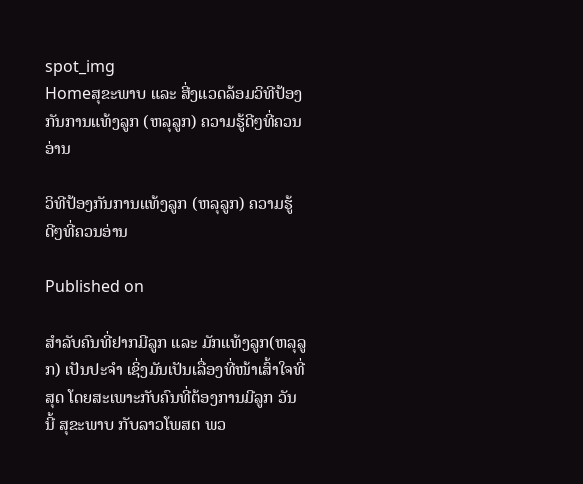spot_img
Homeສຸຂະພາບ ແລະ ສີ່ງແວດລ້ອມວິທີປ້ອງກັນການແທ້ງລູກ (ຫລຸລູກ) ຄວາມຮູ້ດີໆທີ່ຄວນອ່ານ

ວິທີປ້ອງກັນການແທ້ງລູກ (ຫລຸລູກ) ຄວາມຮູ້ດີໆທີ່ຄວນອ່ານ

Published on

ສຳລັບຄົນທີ່ຢາກມີລູກ ແລະ ມັກແທ້ງລູກ(ຫລຸລູກ) ເປັນປະຈຳ ເຊິ່ງມັນເປັນເລື່ອງທີ່ໜ້າເສົ້າໃຈທີ່ສຸດ ໂດຍສະເພາະກັບຄົນທີ່ຕ້ອງການມີລູກ ວັນນີ້ ສຸຂະພາບ ກັບລາວໂພສຕ ພວ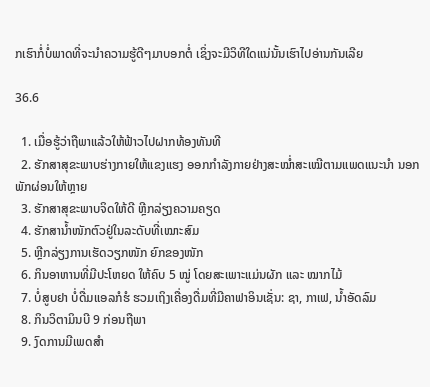ກເຮົາກໍ່ບໍ່ພາດທີ່ຈະນຳຄວາມຮູ້ດີໆມາບອກຕໍ່ ເຊິ່ງຈະມີວິທີໃດແນ່ນັ້ນເຮົາໄປອ່ານກັນເລີຍ

36.6

  1. ເມື່ອຮູ້ວ່າຖືພາແລ້ວໃຫ້ຟ້າວໄປຝາກທ້ອງທັນທີ
  2. ຮັກສາສຸຂະພາບຮ່າງກາຍໃຫ້ແຂງແຮງ ອອກກຳລັງກາຍຢ່າງສະໝ່ຳສະເໝີຕາມແພດແນະນຳ ນອກພັກຜ່ອນໃຫ້ຫຼາຍ
  3. ຮັກສາສຸຂະພາບຈິດໃຫ້ດີ ຫຼີກລ່ຽງຄວາມຄຽດ
  4. ຮັກສານ້ຳໜັກຕົວຢູ່ໃນລະດັບທີ່ເໝາະສົມ
  5. ຫຼີກລ່ຽງການເຮັດວຽກໜັກ ຍົກຂອງໜັກ
  6. ກິນອາຫານທີ່ມີປະໂຫຍດ ໃຫ້ຄົບ 5 ໝູ່ ໂດຍສະເພາະແມ່ນຜັກ ແລະ ໝາກໄມ້
  7. ບໍ່ສູບຢາ ບໍ່ດື່ມແອລກໍຮໍ ຮວມເຖິງເຄື່ອງດື່ມທີ່ມີຄາຟາອິນເຊັ່ນ: ຊາ, ກາເຟ, ນ້ຳອັດລົມ
  8. ກິນວິຕາມິນບີ 9 ກ່ອນຖືພາ
  9. ງົດການມີເພດສຳ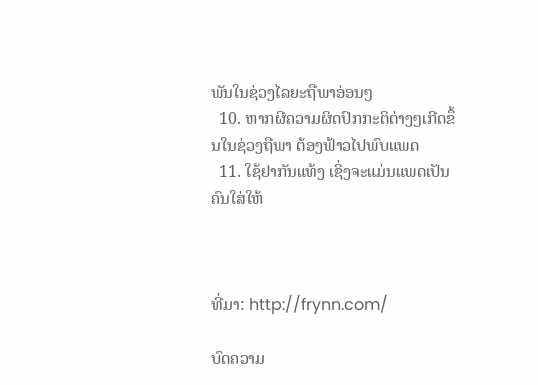ພັນໃນຊ່ວງໄລຍະຖືພາອ່ອນໆ
  10. ຫາກຜີຄວາມຜິດປົກກະຕິຕ່າງໆເກີດຂຶ້ນໃນຊ່ວງຖືພາ ຕ້ອງຟ້າວໄປພົບແພດ
  11. ໃຊ້ຢາກັນແທ້ງ ເຊິ່ງຈະແມ່ນແພດເປັນຄົນໃສ່ໃຫ້



ທີ່ມາ: http://frynn.com/

ບົດຄວາມ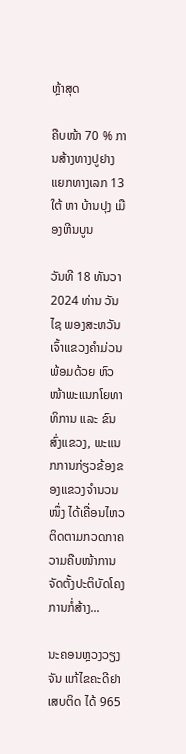ຫຼ້າສຸດ

ຄືບໜ້າ 70 % ການສ້າງທາງປູຢາງ ແຍກທາງເລກ 13 ໃຕ້ ຫາ ບ້ານປຸງ ເມືອງຫີນບູນ

ວັນທີ 18 ທັນວາ 2024 ທ່ານ ວັນໄຊ ພອງສະຫວັນ ເຈົ້າແຂວງຄຳມ່ວນ ພ້ອມດ້ວຍ ຫົວໜ້າພະແນກໂຍທາທິການ ແລະ ຂົນສົ່ງແຂວງ, ພະແນກການກ່ຽວຂ້ອງຂອງແຂວງຈໍານວນໜຶ່ງ ໄດ້ເຄື່ອນໄຫວຕິດຕາມກວດກາຄວາມຄືບໜ້າການຈັດຕັ້ງປະຕິບັດໂຄງການກໍ່ສ້າງ...

ນະຄອນຫຼວງວຽງຈັນ ແກ້ໄຂຄະດີຢາເສບຕິດ ໄດ້ 965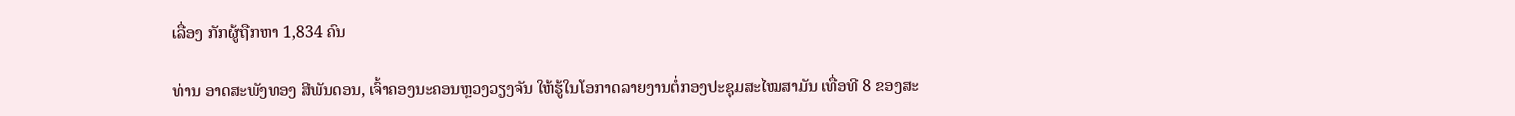ເລື່ອງ ກັກຜູ້ຖືກຫາ 1,834 ຄົນ

ທ່ານ ອາດສະພັງທອງ ສີພັນດອນ, ເຈົ້າຄອງນະຄອນຫຼວງວຽງຈັນ ໃຫ້ຮູ້ໃນໂອກາດລາຍງານຕໍ່ກອງປະຊຸມສະໄໝສາມັນ ເທື່ອທີ 8 ຂອງສະ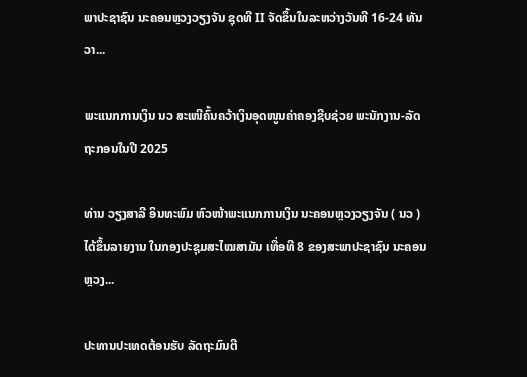ພາປະຊາຊົນ ນະຄອນຫຼວງວຽງຈັນ ຊຸດທີ II ຈັດຂຶ້ນໃນລະຫວ່າງວັນທີ 16-24 ທັນວາ...

ພະແນກການເງິນ ນວ ສະເໜີຄົ້ນຄວ້າເງິນອຸດໜູນຄ່າຄອງຊີບຊ່ວຍ ພະນັກງານ-ລັດຖະກອນໃນປີ 2025

ທ່ານ ວຽງສາລີ ອິນທະພົມ ຫົວໜ້າພະແນກການເງິນ ນະຄອນຫຼວງວຽງຈັນ ( ນວ ) ໄດ້ຂຶ້ນລາຍງານ ໃນກອງປະຊຸມສະໄໝສາມັນ ເທື່ອທີ 8 ຂອງສະພາປະຊາຊົນ ນະຄອນຫຼວງ...

ປະທານປະເທດຕ້ອນຮັບ ລັດຖະມົນຕີ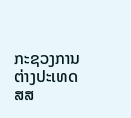ກະຊວງການຕ່າງປະເທດ ສສ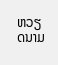ຫວຽດນາມ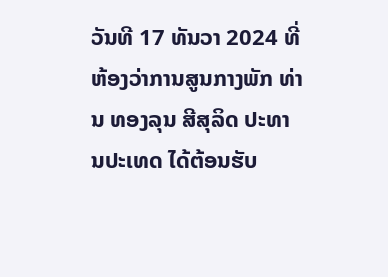ວັນທີ 17 ທັນວາ 2024 ທີ່ຫ້ອງວ່າການສູນກາງພັກ ທ່ານ ທອງລຸນ ສີສຸລິດ ປະທານປະເທດ ໄດ້ຕ້ອນຮັບ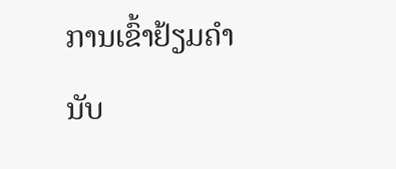ການເຂົ້າຢ້ຽມຄຳນັບ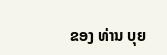ຂອງ ທ່ານ ບຸຍ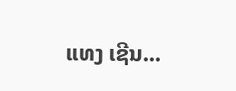ແທງ ເຊີນ...